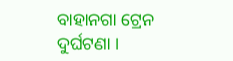ବାହାନଗା ଟ୍ରେନ ଦୁର୍ଘଟଣା ।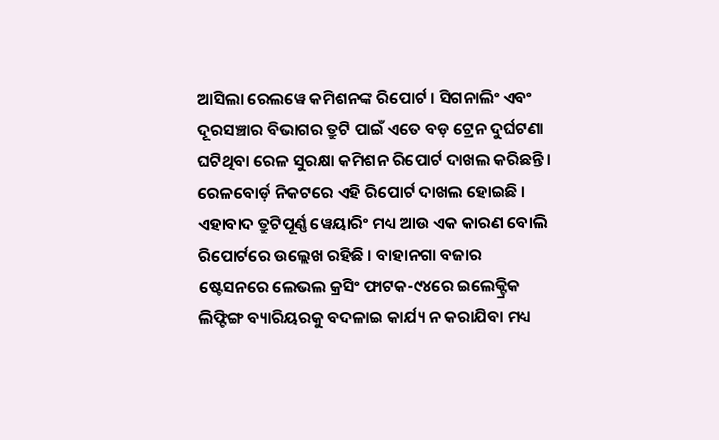ଆସିଲା ରେଲୱେ କମିଶନଙ୍କ ରିପୋର୍ଟ । ସିଗନାଲିଂ ଏବଂ ଦୂରସଞ୍ଚାର ବିଭାଗର ତ୍ରୁଟି ପାଇଁ ଏତେ ବଡ଼ ଟ୍ରେନ ଦୁର୍ଘଟଣା ଘଟିଥିବା ରେଳ ସୁରକ୍ଷା କମିଶନ ରିପୋର୍ଟ ଦାଖଲ କରିଛନ୍ତି । ରେଳବୋର୍ଡ଼ ନିକଟରେ ଏହି ରିପୋର୍ଟ ଦାଖଲ ହୋଇଛି । ଏହାବାଦ ତ୍ରୁଟିପୂର୍ଣ୍ଣ ୱେୟାରିଂ ମଧ୍ୟ ଆଉ ଏକ କାରଣ ବୋଲି ରିପୋର୍ଟରେ ଉଲ୍ଲେଖ ରହିଛି । ବାହାନଗା ବଜାର ଷ୍ଟେସନରେ ଲେଭଲ କ୍ରସିଂ ଫାଟକ-୯୪ରେ ଇଲେକ୍ଟ୍ରିକ ଲିଫ୍ଟିଙ୍ଗ ବ୍ୟାରିୟରକୁ ବଦଳାଇ କାର୍ଯ୍ୟ ନ କରାଯିବା ମଧ୍ୟ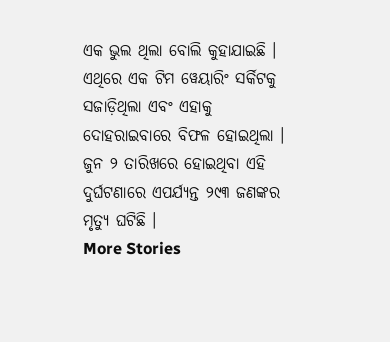ଏକ ଭୁଲ ଥିଲା ବୋଲି କୁହାଯାଇଛି । ଏଥିରେ ଏକ ଟିମ ୱେୟାରିଂ ସର୍କିଟକୁ ସଜାଡ଼ିଥିଲା ଏବଂ ଏହାକୁ ଦୋହରାଇବାରେ ବିଫଳ ହୋଇଥିଲା । ଜୁନ ୨ ତାରିଖରେ ହୋଇଥିବା ଏହି ଦୁର୍ଘଟଣାରେ ଏପର୍ଯ୍ୟନ୍ତ ୨୯୩ ଜଣଙ୍କର ମୃତ୍ୟୁ ଘଟିଛି ।
More Stories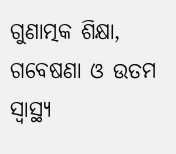ଗୁଣାତ୍ମକ ଶିକ୍ଷା, ଗବେଷଣା ଓ ଉତମ ସ୍ୱାସ୍ଥ୍ୟ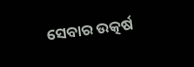ସେବାର ଉତ୍କର୍ଷ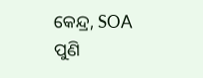କେନ୍ଦ୍ର, SOA
ପୁଣି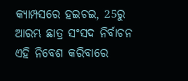କ୍ୟାମ୍ପସରେ ହଇଚଇ, 25ରୁ ଆରମ୍ଭ ଛାତ୍ର ସଂସଦ ନିର୍ବାଚନ
ଏହି ନିବେଶ କରିବାରେ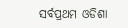ସର୍ବପ୍ରଥମ ଓଡିଶା